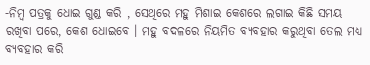-ନିମ୍ବ ପତ୍ରକୁ ଧୋଇ ଗୁଣ୍ଡ କରି , ସେଥିରେ ମହୁ ମିଶାଇ କେଶରେ ଲଗାଇ କିଛି ସମୟ ରଖିବା ପରେ, କେଶ ଧୋଇବେ । ମହୁ ବଦଳରେ ନିୟମିତ ବ୍ୟବହାର କରୁଥିବା ତେଲ ମଧ୍ୟ ବ୍ୟବହାର କରି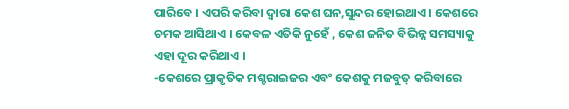ପାରିବେ । ଏପରି କରିବା ଦ୍ୱାରା କେଶ ଘନ,ସୁନ୍ଦର ହୋଇଥାଏ । କେଶରେ ଚମକ ଆସିଥାଏ । କେବଳ ଏତିକି ନୁହେଁ , କେଶ ଜନିତ ବିଭିନ୍ନ ସମସ୍ୟାକୁ ଏହା ଦୂର କରିଥାଏ ।
-କେଶରେ ପ୍ରାକୃତିକ ମଶ୍ଚରାଇଜର ଏବଂ କେଶକୁ ମଜବୁତ୍ କରିବାରେ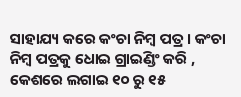ସାହାଯ୍ୟ କରେ କଂଚା ନିମ୍ବ ପତ୍ର । କଂଚା ନିମ୍ବ ପତ୍ରକୁ ଧୋଇ ଗ୍ରାଇଣ୍ଡିଂ କରି , କେଶରେ ଲଗାଇ ୧୦ ରୁ ୧୫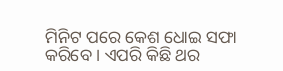ମିନିଟ ପରେ କେଶ ଧୋଇ ସଫା କରିବେ । ଏପରି କିଛି ଥର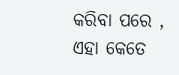କରିବା ପରେ , ଏହା କେତେ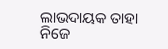ଲାଭଦାୟକ ତାହା ନିଜେ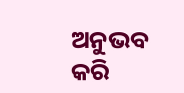ଅନୁଭବ କରି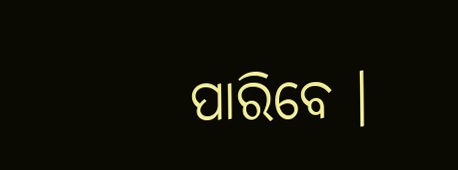ପାରିବେ ।